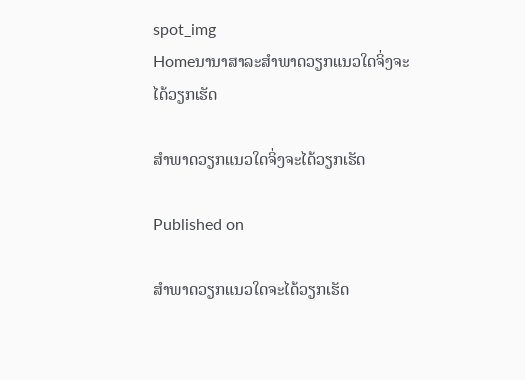spot_img
Homeນານາສາລະສຳພາດວຽກແນວໃດຈິ່ງຈະໄດ້ວຽກເຮັດ

ສຳພາດວຽກແນວໃດຈິ່ງຈະໄດ້ວຽກເຮັດ

Published on

ສຳພາດວຽກແນວໃດຈະໄດ້ວຽກເຮັດ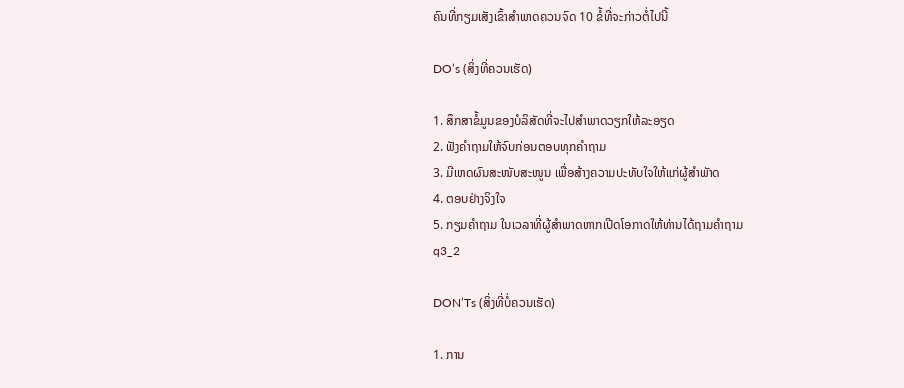ຄົນທີ່ກຽມເສັງເຂົ້າສຳພາດຄວນຈົດ 10 ຂໍ້ທີ່ຈະກ່າວຕໍ່ໄປນີ້

DO’s (ສິ່ງທີ່ຄວນເຮັດ)

1. ສຶກສາຂໍ້ມູນຂອງບໍລິສັດທີ່ຈະໄປສຳພາດວຽກໃຫ້ລະອຽດ
2. ຟັງຄຳຖາມໃຫ້ຈົບກ່ອນຕອບທຸກຄຳຖາມ
3. ມີເຫດຜົນສະໜັບສະໜູນ ເພື່ອສ້າງຄວາມປະທັບໃຈໃຫ້ແກ່ຜູ້ສຳພັາດ
4. ຕອບຢ່າງຈິງໃຈ
5. ກຽມຄຳຖາມ ໃນເວລາທີ່ຜູ້ສຳພາດຫາກເປີດໂອກາດໃຫ້ທ່ານໄດ້ຖາມຄຳຖາມ
q3_2

DON’Ts (ສິ່ງທີ່ບໍ່ຄວນເຮັດ)

1. ການ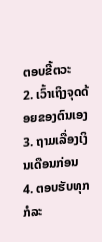ຕອບຂີ້ຕວະ
2. ເວົ້າເຖິງຈຸດດ້ອຍຂອງຕົນເອງ
3. ຖາມເລື່ອງເງິນເດືອນກ່ອນ
4. ຕອບຮັບທຸກກໍລະ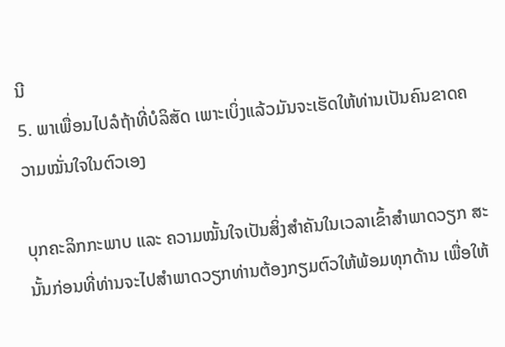ນີ
5. ພາເພື່ອນໄປລໍຖ້າທີ່ບໍລິສັດ ເພາະເບິ່ງແລ້ວມັນຈະເຮັດໃຫ້ທ່ານເປັນຄົນຂາດຄວາມໝັ່ນໃຈໃນຕົວເອງ

ບຸກຄະລິກກະພາບ ແລະ ຄວາມໝັ້ນໃຈເປັນສິ່ງສຳຄັນໃນເວລາເຂົ້າສຳພາດວຽກ ສະນັ້ນກ່ອນທີ່ທ່ານຈະໄປສຳພາດວຽກທ່ານຕ້ອງກຽມຕົວໃຫ້ພ້ອມທຸກດ້ານ ເພື່ອໃຫ້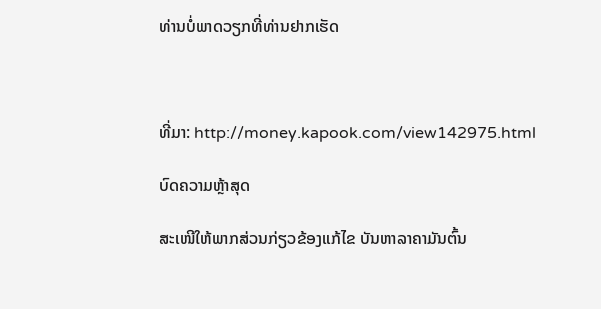ທ່ານບໍ່ພາດວຽກທີ່ທ່ານຢາກເຮັດ



ທີ່ມາ: http://money.kapook.com/view142975.html

ບົດຄວາມຫຼ້າສຸດ

ສະເໜີໃຫ້ພາກສ່ວນກ່ຽວຂ້ອງແກ້ໄຂ ບັນຫາລາຄາມັນຕົ້ນ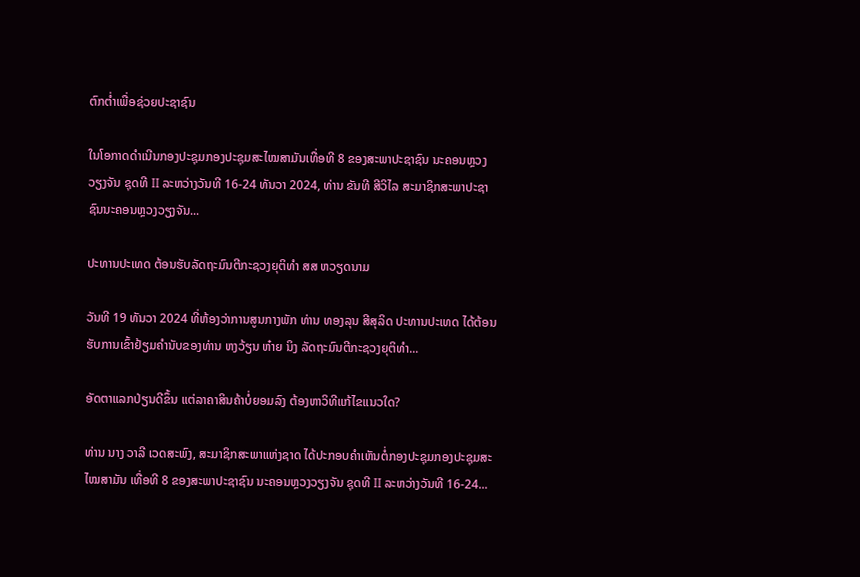ຕົກຕໍ່າເພື່ອຊ່ວຍປະຊາຊົນ

ໃນໂອກາດດຳເນີນກອງປະຊຸມກອງປະຊຸມສະໄໝສາມັນເທື່ອທີ 8 ຂອງສະພາປະຊາຊົນ ນະຄອນຫຼວງວຽງຈັນ ຊຸດທີ II ລະຫວ່າງວັນທີ 16-24 ທັນວາ 2024, ທ່ານ ຂັນທີ ສີວິໄລ ສະມາຊິກສະພາປະຊາຊົນນະຄອນຫຼວງວຽງຈັນ...

ປະທານປະເທດ ຕ້ອນຮັບລັດຖະມົນຕີກະຊວງຍຸຕິທຳ ສສ ຫວຽດນາມ

ວັນທີ 19 ທັນວາ 2024 ທີ່ຫ້ອງວ່າການສູນກາງພັກ ທ່ານ ທອງລຸນ ສີສຸລິດ ປະທານປະເທດ ໄດ້ຕ້ອນຮັບການເຂົ້າຢ້ຽມຄຳນັບຂອງທ່ານ ຫງວ້ຽນ ຫ໋າຍ ນິງ ລັດຖະມົນຕີກະຊວງຍຸຕິທຳ...

ອັດຕາແລກປ່ຽນດີຂຶ້ນ ແຕ່ລາຄາສິນຄ້າບໍ່ຍອມລົງ ຕ້ອງຫາວິທີແກ້ໄຂແນວໃດ?

ທ່ານ ນາງ ວາລີ ເວດສະພົງ, ສະມາຊິກສະພາແຫ່ງຊາດ ໄດ້ປະກອບຄໍາເຫັນຕໍ່ກອງປະຊຸມກອງປະຊຸມສະໄໝສາມັນ ເທື່ອທີ 8 ຂອງສະພາປະຊາຊົນ ນະຄອນຫຼວງວຽງຈັນ ຊຸດທີ II ລະຫວ່າງວັນທີ 16-24...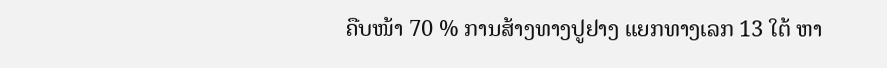ຄືບໜ້າ 70 % ການສ້າງທາງປູຢາງ ແຍກທາງເລກ 13 ໃຕ້ ຫາ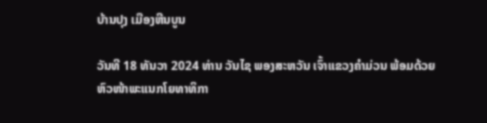ບ້ານປຸງ ເມືອງຫີນບູນ

ວັນທີ 18 ທັນວາ 2024 ທ່ານ ວັນໄຊ ພອງສະຫວັນ ເຈົ້າແຂວງຄຳມ່ວນ ພ້ອມດ້ວຍ ຫົວໜ້າພະແນກໂຍທາທິກາ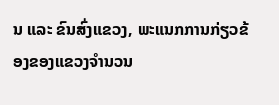ນ ແລະ ຂົນສົ່ງແຂວງ, ພະແນກການກ່ຽວຂ້ອງຂອງແຂວງຈໍານວນ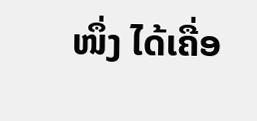ໜຶ່ງ ໄດ້ເຄື່ອ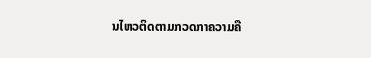ນໄຫວຕິດຕາມກວດກາຄວາມຄື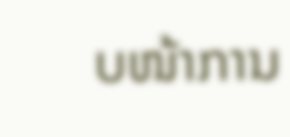ບໜ້າການ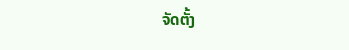ຈັດຕັ້ງ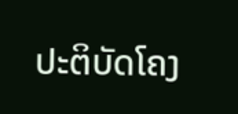ປະຕິບັດໂຄງ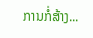ການກໍ່ສ້າງ...